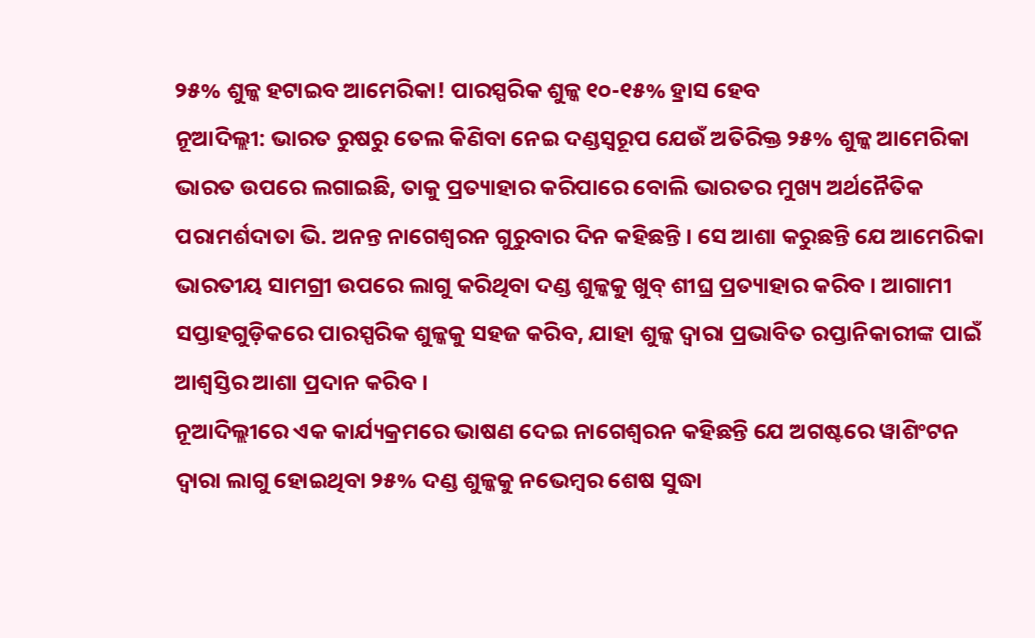୨୫% ଶୁଳ୍କ ହଟାଇବ ଆମେରିକା! ପାରସ୍ପରିକ ଶୁଳ୍କ ୧୦-୧୫% ହ୍ରାସ ହେବ
ନୂଆଦିଲ୍ଲୀ: ଭାରତ ରୁଷରୁ ତେଲ କିଣିବା ନେଇ ଦଣ୍ଡସ୍ୱରୂପ ଯେଉଁ ଅତିରିକ୍ତ ୨୫% ଶୁଳ୍କ ଆମେରିକା ଭାରତ ଉପରେ ଲଗାଇଛି, ତାକୁ ପ୍ରତ୍ୟାହାର କରିପାରେ ବୋଲି ଭାରତର ମୁଖ୍ୟ ଅର୍ଥନୈତିକ ପରାମର୍ଶଦାତା ଭି. ଅନନ୍ତ ନାଗେଶ୍ୱରନ ଗୁରୁବାର ଦିନ କହିଛନ୍ତି । ସେ ଆଶା କରୁଛନ୍ତି ଯେ ଆମେରିକା ଭାରତୀୟ ସାମଗ୍ରୀ ଉପରେ ଲାଗୁ କରିଥିବା ଦଣ୍ଡ ଶୁଳ୍କକୁ ଖୁବ୍ ଶୀଘ୍ର ପ୍ରତ୍ୟାହାର କରିବ । ଆଗାମୀ ସପ୍ତାହଗୁଡ଼ିକରେ ପାରସ୍ପରିକ ଶୁଳ୍କକୁ ସହଜ କରିବ, ଯାହା ଶୁଳ୍କ ଦ୍ୱାରା ପ୍ରଭାବିତ ରପ୍ତାନିକାରୀଙ୍କ ପାଇଁ ଆଶ୍ୱସ୍ତିର ଆଶା ପ୍ରଦାନ କରିବ ।
ନୂଆଦିଲ୍ଲୀରେ ଏକ କାର୍ଯ୍ୟକ୍ରମରେ ଭାଷଣ ଦେଇ ନାଗେଶ୍ୱରନ କହିଛନ୍ତି ଯେ ଅଗଷ୍ଟରେ ୱାଶିଂଟନ ଦ୍ୱାରା ଲାଗୁ ହୋଇଥିବା ୨୫% ଦଣ୍ଡ ଶୁଳ୍କକୁ ନଭେମ୍ବର ଶେଷ ସୁଦ୍ଧା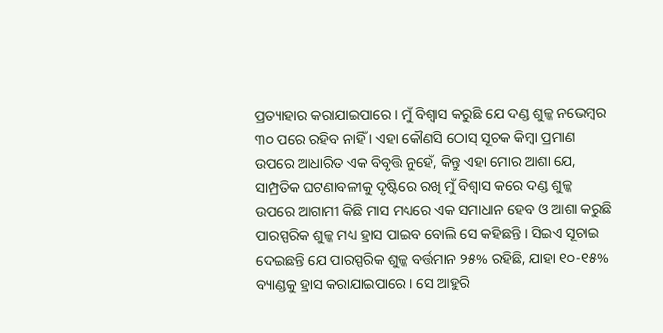ପ୍ରତ୍ୟାହାର କରାଯାଇପାରେ । ମୁଁ ବିଶ୍ୱାସ କରୁଛି ଯେ ଦଣ୍ଡ ଶୁଳ୍କ ନଭେମ୍ବର ୩୦ ପରେ ରହିବ ନାହିଁ । ଏହା କୌଣସି ଠୋସ୍ ସୂଚକ କିମ୍ବା ପ୍ରମାଣ ଉପରେ ଆଧାରିତ ଏକ ବିବୃତ୍ତି ନୁହେଁ, କିନ୍ତୁ ଏହା ମୋର ଆଶା ଯେ, ସାମ୍ପ୍ରତିକ ଘଟଣାବଳୀକୁ ଦୃଷ୍ଟିରେ ରଖି ମୁଁ ବିଶ୍ୱାସ କରେ ଦଣ୍ଡ ଶୁଳ୍କ ଉପରେ ଆଗାମୀ କିଛି ମାସ ମଧ୍ୟରେ ଏକ ସମାଧାନ ହେବ ଓ ଆଶା କରୁଛି ପାରସ୍ପରିକ ଶୁଳ୍କ ମଧ୍ୟ ହ୍ରାସ ପାଇବ ବୋଲି ସେ କହିଛନ୍ତି । ସିଇଏ ସୂଚାଇ ଦେଇଛନ୍ତି ଯେ ପାରସ୍ପରିକ ଶୁଳ୍କ ବର୍ତ୍ତମାନ ୨୫% ରହିଛି, ଯାହା ୧୦-୧୫% ବ୍ୟାଣ୍ଡକୁ ହ୍ରାସ କରାଯାଇପାରେ । ସେ ଆହୁରି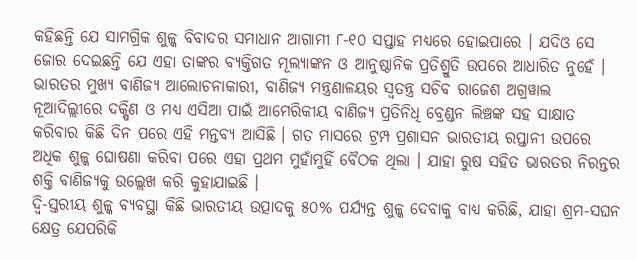କହିଛନ୍ତି ଯେ ସାମଗ୍ରିକ ଶୁଳ୍କ ବିବାଦର ସମାଧାନ ଆଗାମୀ ୮-୧୦ ସପ୍ତାହ ମଧ୍ୟରେ ହୋଇପାରେ । ଯଦିଓ ସେ ଜୋର ଦେଇଛନ୍ତି ଯେ ଏହା ତାଙ୍କର ବ୍ୟକ୍ତିଗତ ମୂଲ୍ୟାଙ୍କନ ଓ ଆନୁଷ୍ଠାନିକ ପ୍ରତିଶ୍ରୁତି ଉପରେ ଆଧାରିତ ନୁହେଁ । ଭାରତର ମୁଖ୍ୟ ବାଣିଜ୍ୟ ଆଲୋଚନାକାରୀ, ବାଣିଜ୍ୟ ମନ୍ତ୍ରଣାଳୟର ସ୍ୱତନ୍ତ୍ର ସଚିବ ରାଜେଶ ଅଗ୍ରୱାଲ ନୂଆଦିଲ୍ଲୀରେ ଦକ୍ଷିଣ ଓ ମଧ୍ୟ ଏସିଆ ପାଇଁ ଆମେରିକୀୟ ବାଣିଜ୍ୟ ପ୍ରତିନିଧି ବ୍ରେଣ୍ଡନ ଲିଞ୍ଚଙ୍କ ସହ ସାକ୍ଷାତ କରିବାର କିଛି ଦିନ ପରେ ଏହି ମନ୍ତବ୍ୟ ଆସିଛି । ଗତ ମାସରେ ଟ୍ରମ୍ପ ପ୍ରଶାସନ ଭାରତୀୟ ରପ୍ତାନୀ ଉପରେ ଅଧିକ ଶୁଳ୍କ ଘୋଷଣା କରିବା ପରେ ଏହା ପ୍ରଥମ ମୁହାଁମୁହିଁ ବୈଠକ ଥିଲା । ଯାହା ରୁଷ ସହିତ ଭାରତର ନିରନ୍ତର ଶକ୍ତି ବାଣିଜ୍ୟକୁ ଉଲ୍ଲେଖ କରି କୁହାଯାଇଛି ।
ଦ୍ୱି-ସ୍ତରୀୟ ଶୁଳ୍କ ବ୍ୟବସ୍ଥା କିଛି ଭାରତୀୟ ଉତ୍ପାଦକୁ ୫୦% ପର୍ଯ୍ୟନ୍ତ ଶୁଳ୍କ ଦେବାକୁ ବାଧ୍ୟ କରିଛି, ଯାହା ଶ୍ରମ-ସଘନ କ୍ଷେତ୍ର ଯେପରିକି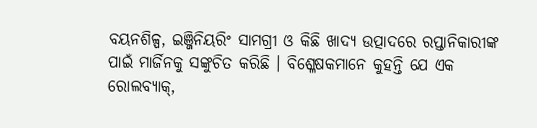ବୟନଶିଳ୍ପ, ଇଞ୍ଜିନିୟରିଂ ସାମଗ୍ରୀ ଓ କିଛି ଖାଦ୍ୟ ଉତ୍ପାଦରେ ରପ୍ତାନିକାରୀଙ୍କ ପାଇଁ ମାର୍ଜିନକୁ ସଙ୍କୁଚିତ କରିଛି । ବିଶ୍ଳେଷକମାନେ କୁହନ୍ତି ଯେ ଏକ ରୋଲବ୍ୟାକ୍,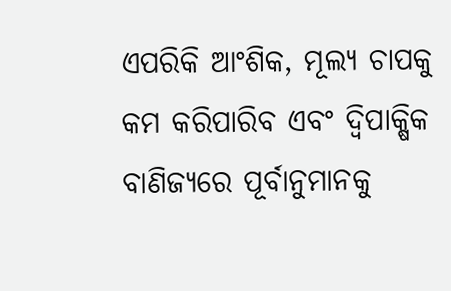ଏପରିକି ଆଂଶିକ, ମୂଲ୍ୟ ଚାପକୁ କମ କରିପାରିବ ଏବଂ ଦ୍ୱିପାକ୍ଷିକ ବାଣିଜ୍ୟରେ ପୂର୍ବାନୁମାନକୁ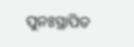ପୁନଃସ୍ଥାପିତ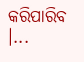କରିପାରିବ ।...